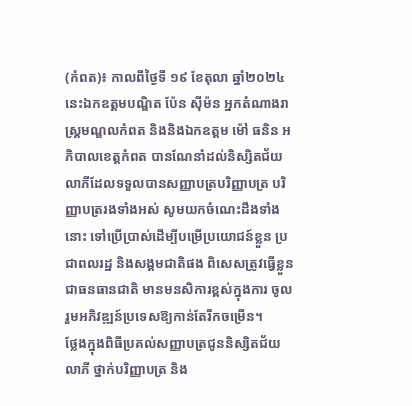(កំពត)៖ កាលពីថ្ងៃទី ១៩ ខែតុលា ឆ្នាំ២០២៤នេះឯកឧត្តមបណ្ឌិត ប៉ែន ស៊ីម៉ន អ្នកតំណាងរាស្ត្រមណ្ឌលកំពត និងនិងឯកឧត្តម ម៉ៅ ធនិន អភិបាលខេត្តកំពត បានណែនាំដល់និស្សិតជ័យលាភីដែលទទួលបានសញ្ញាបត្របរិញ្ញាបត្រ បរិញ្ញាបត្ររងទាំងអស់ សូមយកចំណេះដឹងទាំងនោះ ទៅប្រើប្រាស់ដើម្បីបម្រើប្រយោជន៍ខ្លួន ប្រជាពលរដ្ឋ និងសង្គមជាតិផង ពិសេសត្រូវធ្វើខ្លួនជាធនធានជាតិ មានមនសិការខ្ពស់ក្នុងការ ចូលរួមអភិវឌ្ឍន៍ប្រទេសឱ្យកាន់តែរីកចម្រើន។
ថ្លែងក្នុងពិធីប្រគល់សញ្ញាបត្រជូននិស្សិតជ័យលាភី ថ្នាក់បរិញ្ញាបត្រ និង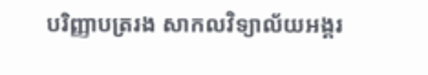បរិញ្ញាបត្ររង សាកលវិទ្យាល័យអង្គរ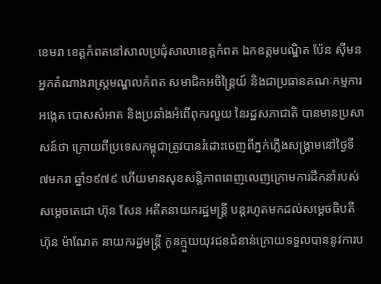ខេមរា ខេត្តកំពតនៅសាលប្រជុំសាលាខេត្តកំពត ឯកឧត្តមបណ្ឌិត ប៉ែន ស៊ីមន អ្នកតំណាងរាស្ត្រមណ្ឌលកំពត សមាជិកអចិន្ត្រៃយ៍ និងជាប្រធានគណៈកម្មការអង្កេត បោសសំអាត និងប្រឆាំងអំពើពុករលួយ នៃរដ្ឋសភាជាតិ បានមានប្រសាសន៍ថា ក្រោយពីប្រទេសកម្ពុជាត្រូវបានរំដោះចេញពីភ្នក់ភ្លើងសង្គ្រាមនៅថ្ងៃទី ៧មករា ឆ្នាំ១៩៧៩ ហើយមានសុខសន្តិភាពពេញលេញក្រោមការដឹកនាំរបស់សម្តេចតេជោ ហ៊ុន សែន អតីតនាយករដ្ឋមន្ត្រី បន្តរហូតមកដល់សម្តេចធិបតី ហ៊ុន ម៉ាណែត នាយករដ្ឋមន្ត្រី កូនក្មួយយុវជនជំនាន់ក្រោយទទួលបាននូវការប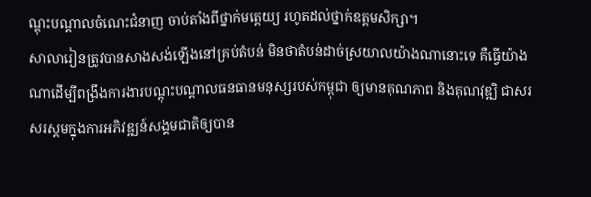ណ្តុះបណ្តាលចំណេះជំនាញ ចាប់តាំងពីថ្នាក់មត្តេយ្យ រហូតដល់ថ្នាក់ឧត្តមសិក្សា។
សាលារៀនត្រូវបានសាងសង់ឡើងនៅគ្រប់តំបន់ មិនថាតំបន់ដាច់ស្រយាលយ៉ាងណានោះទេ គឺធ្វើយ៉ាងណាដើម្បីពង្រឹងការងារបណ្តុះបណ្តាលធនធានមនុស្សរបស់កម្ពុជា ឲ្យមានគុណភាព និងគុណវុឌ្ឍិ ជាសរសរស្តមក្នុងការអភិវឌ្ឍន៍សង្គមជាតិឲ្យបាន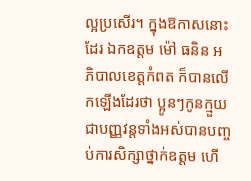ល្អប្រសើរ។ ក្នុងឱកាសនោះដែរ ឯកឧត្តម ម៉ៅ ធនិន អភិបាលខេត្តកំពត ក៏បានលើកឡើងដែរថា ប្អូនៗកូនក្មួយជាបញ្ញវន្តទាំងអស់បានបញ្ចប់ការសិក្សាថ្នាក់ឧត្តម ហើ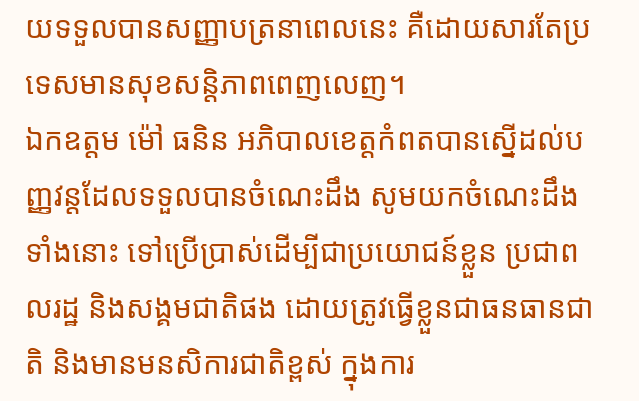យទទួលបានសញ្ញាបត្រនាពេលនេះ គឺដោយសារតែប្រទេសមានសុខសន្តិភាពពេញលេញ។
ឯកឧត្តម ម៉ៅ ធនិន អភិបាលខេត្តកំពតបានស្នើដល់បញ្ញវន្តដែលទទួលបានចំណេះដឹង សូមយកចំណេះដឹងទាំងនោះ ទៅប្រើប្រាស់ដើម្បីជាប្រយោជន៍ខ្លួន ប្រជាពលរដ្ឋ និងសង្គមជាតិផង ដោយត្រូវធ្វើខ្លួនជាធនធានជាតិ និងមានមនសិការជាតិខ្ពស់ ក្នុងការ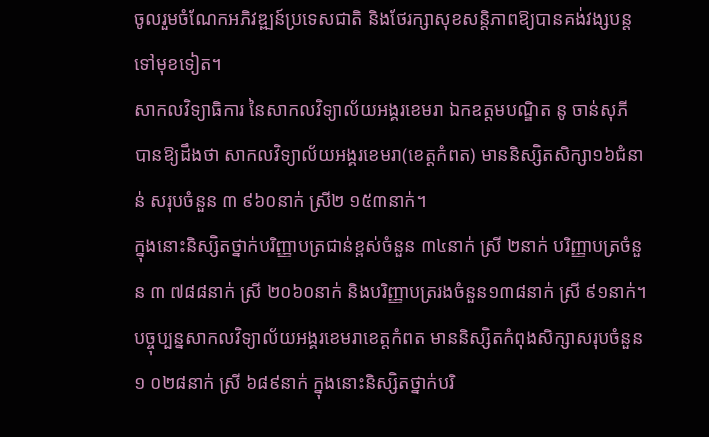ចូលរួមចំណែកអភិវឌ្ឍន៍ប្រទេសជាតិ និងថែរក្សាសុខសន្តិភាពឱ្យបានគង់វង្សបន្តទៅមុខទៀត។
សាកលវិទ្យាធិការ នៃសាកលវិទ្យាល័យអង្គរខេមរា ឯកឧត្តមបណ្ឌិត នូ ចាន់សុភី បានឱ្យដឹងថា សាកលវិទ្យាល័យអង្គរខេមរា(ខេត្តកំពត) មាននិស្សិតសិក្សា១៦ជំនាន់ សរុបចំនួន ៣ ៩៦០នាក់ ស្រី២ ១៥៣នាក់។
ក្នុងនោះនិស្សិតថ្នាក់បរិញ្ញាបត្រជាន់ខ្ពស់ចំនួន ៣៤នាក់ ស្រី ២នាក់ បរិញ្ញាបត្រចំនួន ៣ ៧៨៨នាក់ ស្រី ២០៦០នាក់ និងបរិញ្ញាបត្ររងចំនួន១៣៨នាក់ ស្រី ៩១នាក់។
បច្ចុប្បន្នសាកលវិទ្យាល័យអង្គរខេមរាខេត្តកំពត មាននិស្សិតកំពុងសិក្សាសរុបចំនួន ១ ០២៨នាក់ ស្រី ៦៨៩នាក់ ក្នុងនោះនិស្សិតថ្នាក់បរិ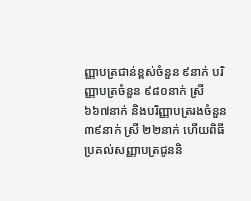ញ្ញាបត្រជាន់ខ្ពស់ចំនួន ៩នាក់ បរិញ្ញាបត្រចំនួន ៩៨០នាក់ ស្រី ៦៦៧នាក់ និងបរិញ្ញាបត្ររងចំនួន ៣៩នាក់ ស្រី ២២នាក់ ហើយពិធីប្រគល់សញ្ញាបត្រជូននិ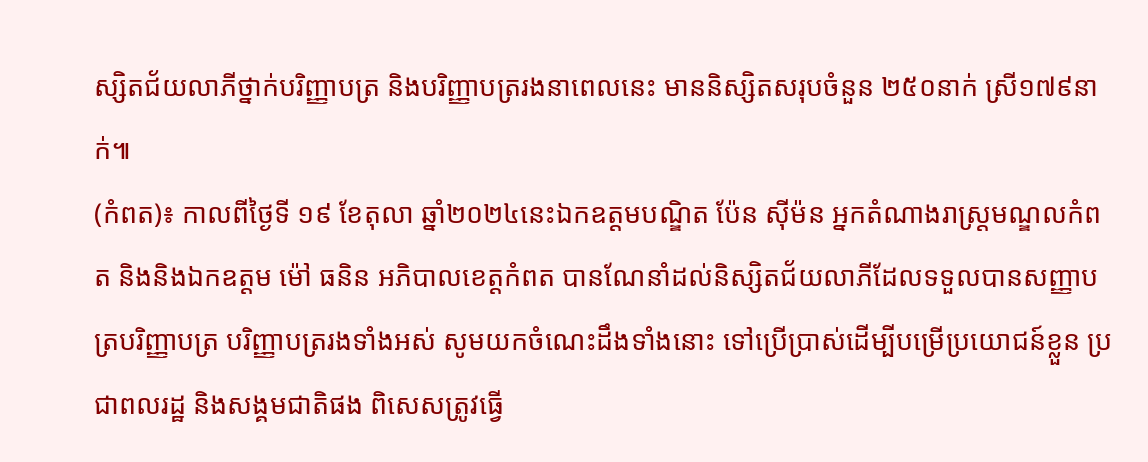ស្សិតជ័យលាភីថ្នាក់បរិញ្ញាបត្រ និងបរិញ្ញាបត្ររងនាពេលនេះ មាននិស្សិតសរុបចំនួន ២៥០នាក់ ស្រី១៧៩នាក់៕
(កំពត)៖ កាលពីថ្ងៃទី ១៩ ខែតុលា ឆ្នាំ២០២៤នេះឯកឧត្តមបណ្ឌិត ប៉ែន ស៊ីម៉ន អ្នកតំណាងរាស្ត្រមណ្ឌលកំពត និងនិងឯកឧត្តម ម៉ៅ ធនិន អភិបាលខេត្តកំពត បានណែនាំដល់និស្សិតជ័យលាភីដែលទទួលបានសញ្ញាបត្របរិញ្ញាបត្រ បរិញ្ញាបត្ររងទាំងអស់ សូមយកចំណេះដឹងទាំងនោះ ទៅប្រើប្រាស់ដើម្បីបម្រើប្រយោជន៍ខ្លួន ប្រជាពលរដ្ឋ និងសង្គមជាតិផង ពិសេសត្រូវធ្វើ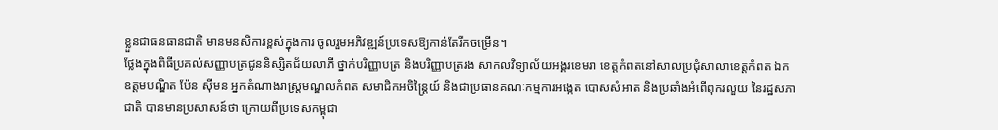ខ្លួនជាធនធានជាតិ មានមនសិការខ្ពស់ក្នុងការ ចូលរួមអភិវឌ្ឍន៍ប្រទេសឱ្យកាន់តែរីកចម្រើន។
ថ្លែងក្នុងពិធីប្រគល់សញ្ញាបត្រជូននិស្សិតជ័យលាភី ថ្នាក់បរិញ្ញាបត្រ និងបរិញ្ញាបត្ររង សាកលវិទ្យាល័យអង្គរខេមរា ខេត្តកំពតនៅសាលប្រជុំសាលាខេត្តកំពត ឯកឧត្តមបណ្ឌិត ប៉ែន ស៊ីមន អ្នកតំណាងរាស្ត្រមណ្ឌលកំពត សមាជិកអចិន្ត្រៃយ៍ និងជាប្រធានគណៈកម្មការអង្កេត បោសសំអាត និងប្រឆាំងអំពើពុករលួយ នៃរដ្ឋសភាជាតិ បានមានប្រសាសន៍ថា ក្រោយពីប្រទេសកម្ពុជា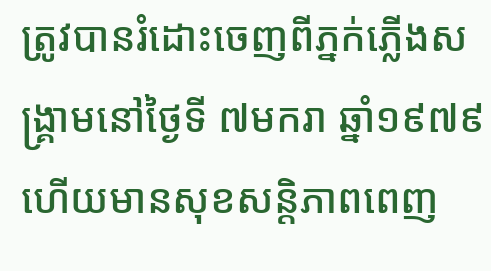ត្រូវបានរំដោះចេញពីភ្នក់ភ្លើងសង្គ្រាមនៅថ្ងៃទី ៧មករា ឆ្នាំ១៩៧៩ ហើយមានសុខសន្តិភាពពេញ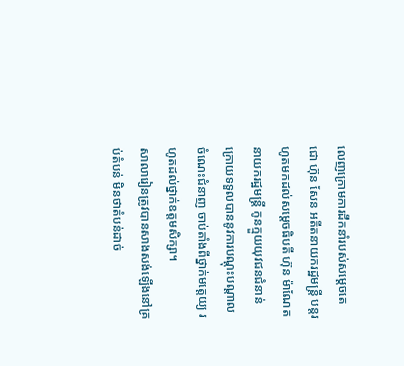លេញក្រោមការដឹកនាំរបស់សម្តេចតេជោ ហ៊ុន សែន អតីតនាយករដ្ឋមន្ត្រី បន្តរហូតមកដល់សម្តេចធិបតី ហ៊ុន ម៉ាណែត នាយករដ្ឋមន្ត្រី កូនក្មួយយុវជនជំនាន់ក្រោយទទួលបាននូវការបណ្តុះបណ្តាលចំណេះជំនាញ ចាប់តាំងពីថ្នាក់មត្តេយ្យ រហូតដល់ថ្នាក់ឧត្តមសិក្សា។
សាលារៀនត្រូវបានសាងសង់ឡើងនៅគ្រប់តំបន់ មិនថាតំបន់ដាច់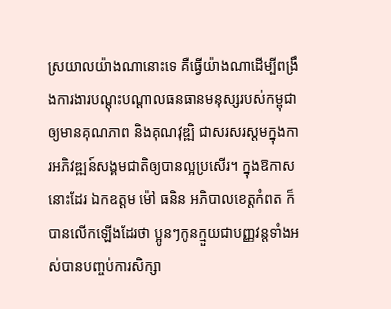ស្រយាលយ៉ាងណានោះទេ គឺធ្វើយ៉ាងណាដើម្បីពង្រឹងការងារបណ្តុះបណ្តាលធនធានមនុស្សរបស់កម្ពុជា ឲ្យមានគុណភាព និងគុណវុឌ្ឍិ ជាសរសរស្តមក្នុងការអភិវឌ្ឍន៍សង្គមជាតិឲ្យបានល្អប្រសើរ។ ក្នុងឱកាសនោះដែរ ឯកឧត្តម ម៉ៅ ធនិន អភិបាលខេត្តកំពត ក៏បានលើកឡើងដែរថា ប្អូនៗកូនក្មួយជាបញ្ញវន្តទាំងអស់បានបញ្ចប់ការសិក្សា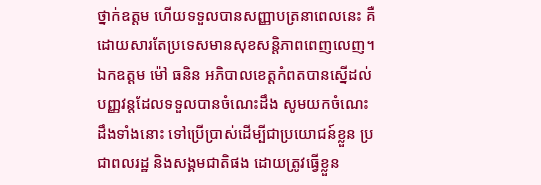ថ្នាក់ឧត្តម ហើយទទួលបានសញ្ញាបត្រនាពេលនេះ គឺដោយសារតែប្រទេសមានសុខសន្តិភាពពេញលេញ។
ឯកឧត្តម ម៉ៅ ធនិន អភិបាលខេត្តកំពតបានស្នើដល់បញ្ញវន្តដែលទទួលបានចំណេះដឹង សូមយកចំណេះដឹងទាំងនោះ ទៅប្រើប្រាស់ដើម្បីជាប្រយោជន៍ខ្លួន ប្រជាពលរដ្ឋ និងសង្គមជាតិផង ដោយត្រូវធ្វើខ្លួន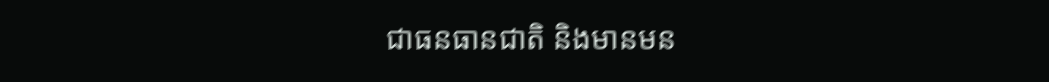ជាធនធានជាតិ និងមានមន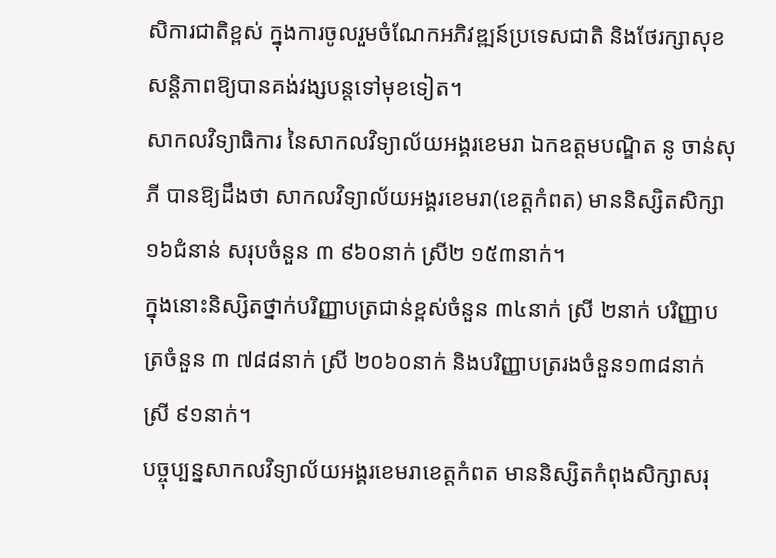សិការជាតិខ្ពស់ ក្នុងការចូលរួមចំណែកអភិវឌ្ឍន៍ប្រទេសជាតិ និងថែរក្សាសុខសន្តិភាពឱ្យបានគង់វង្សបន្តទៅមុខទៀត។
សាកលវិទ្យាធិការ នៃសាកលវិទ្យាល័យអង្គរខេមរា ឯកឧត្តមបណ្ឌិត នូ ចាន់សុភី បានឱ្យដឹងថា សាកលវិទ្យាល័យអង្គរខេមរា(ខេត្តកំពត) មាននិស្សិតសិក្សា១៦ជំនាន់ សរុបចំនួន ៣ ៩៦០នាក់ ស្រី២ ១៥៣នាក់។
ក្នុងនោះនិស្សិតថ្នាក់បរិញ្ញាបត្រជាន់ខ្ពស់ចំនួន ៣៤នាក់ ស្រី ២នាក់ បរិញ្ញាបត្រចំនួន ៣ ៧៨៨នាក់ ស្រី ២០៦០នាក់ និងបរិញ្ញាបត្ររងចំនួន១៣៨នាក់ ស្រី ៩១នាក់។
បច្ចុប្បន្នសាកលវិទ្យាល័យអង្គរខេមរាខេត្តកំពត មាននិស្សិតកំពុងសិក្សាសរុ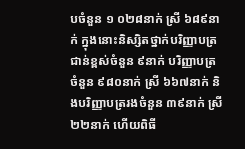បចំនួន ១ ០២៨នាក់ ស្រី ៦៨៩នាក់ ក្នុងនោះនិស្សិតថ្នាក់បរិញ្ញាបត្រជាន់ខ្ពស់ចំនួន ៩នាក់ បរិញ្ញាបត្រចំនួន ៩៨០នាក់ ស្រី ៦៦៧នាក់ និងបរិញ្ញាបត្ររងចំនួន ៣៩នាក់ ស្រី ២២នាក់ ហើយពិធី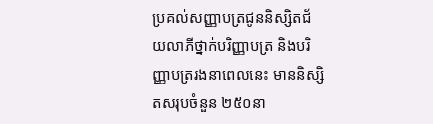ប្រគល់សញ្ញាបត្រជូននិស្សិតជ័យលាភីថ្នាក់បរិញ្ញាបត្រ និងបរិញ្ញាបត្ររងនាពេលនេះ មាននិស្សិតសរុបចំនួន ២៥០នា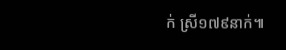ក់ ស្រី១៧៩នាក់៕